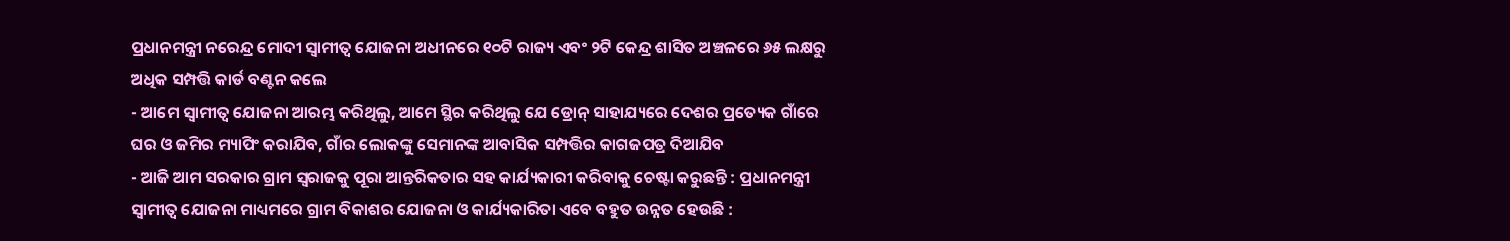ପ୍ରଧାନମନ୍ତ୍ରୀ ନରେନ୍ଦ୍ର ମୋଦୀ ସ୍ଵାମୀତ୍ୱ ଯୋଜନା ଅଧୀନରେ ୧୦ଟି ରାଜ୍ୟ ଏବଂ ୨ଟି କେନ୍ଦ୍ର ଶାସିତ ଅଞ୍ଚଳରେ ୬୫ ଲକ୍ଷରୁ ଅଧିକ ସମ୍ପତ୍ତି କାର୍ଡ ବଣ୍ଟନ କଲେ
- ଆମେ ସ୍ୱାମୀତ୍ୱ ଯୋଜନା ଆରମ୍ଭ କରିଥିଲୁ, ଆମେ ସ୍ଥିର କରିଥିଲୁ ଯେ ଡ୍ରୋନ୍ ସାହାଯ୍ୟରେ ଦେଶର ପ୍ରତ୍ୟେକ ଗାଁରେ ଘର ଓ ଜମିର ମ୍ୟାପିଂ କରାଯିବ, ଗାଁର ଲୋକଙ୍କୁ ସେମାନଙ୍କ ଆବାସିକ ସମ୍ପତ୍ତିର କାଗଜପତ୍ର ଦିଆଯିବ
- ଆଜି ଆମ ସରକାର ଗ୍ରାମ ସ୍ୱରାଜକୁ ପୂରା ଆନ୍ତରିକତାର ସହ କାର୍ଯ୍ୟକାରୀ କରିବାକୁ ଚେଷ୍ଟା କରୁଛନ୍ତି : ପ୍ରଧାନମନ୍ତ୍ରୀ
ସ୍ଵାମୀତ୍ୱ ଯୋଜନା ମାଧ୍ୟମରେ ଗ୍ରାମ ବିକାଶର ଯୋଜନା ଓ କାର୍ଯ୍ୟକାରିତା ଏବେ ବହୁତ ଉନ୍ନତ ହେଉଛି :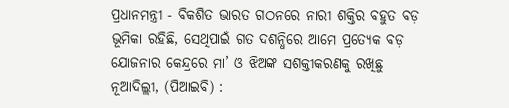ପ୍ରଧାନମନ୍ତ୍ରୀ - ବିକଶିତ ଭାରତ ଗଠନରେ ନାରୀ ଶକ୍ତିର ବହୁତ ବଡ଼ ଭୂମିକା ରହିଛି, ସେଥିପାଇଁ ଗତ ଦଶନ୍ଧିରେ ଆମେ ପ୍ରତ୍ୟେକ ବଡ଼ ଯୋଜନାର କେନ୍ଦ୍ରରେ ମା’ ଓ ଝିଅଙ୍କ ସଶକ୍ତୀକରଣକୁ ରଖିଛୁ
ନୂଆଦିଲ୍ଲୀ, (ପିଆଇବି) :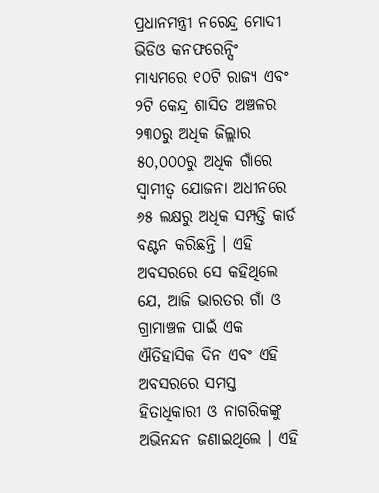ପ୍ରଧାନମନ୍ତ୍ରୀ ନରେନ୍ଦ୍ର ମୋଦୀ ଭିଡିଓ କନଫରେନ୍ସିଂ ମାଧ୍ୟମରେ ୧୦ଟି ରାଜ୍ୟ ଏବଂ ୨ଟି କେନ୍ଦ୍ର ଶାସିତ ଅଞ୍ଚଳର ୨୩୦ରୁ ଅଧିକ ଜିଲ୍ଲାର ୫୦,୦୦୦ରୁ ଅଧିକ ଗାଁରେ ସ୍ଵାମୀତ୍ୱ ଯୋଜନା ଅଧୀନରେ ୬୫ ଲକ୍ଷରୁ ଅଧିକ ସମ୍ପତ୍ତି କାର୍ଡ ବଣ୍ଟନ କରିଛନ୍ତି । ଏହି ଅବସରରେ ସେ କହିଥିଲେ ଯେ, ଆଜି ଭାରତର ଗାଁ ଓ ଗ୍ରାମାଞ୍ଚଳ ପାଇଁ ଏକ ଐତିହାସିକ ଦିନ ଏବଂ ଏହି ଅବସରରେ ସମସ୍ତ ହିତାଧିକାରୀ ଓ ନାଗରିକଙ୍କୁ ଅଭିନନ୍ଦନ ଜଣାଇଥିଲେ । ଏହି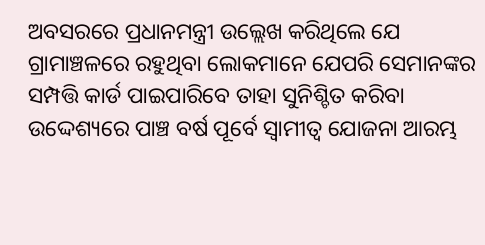ଅବସରରେ ପ୍ରଧାନମନ୍ତ୍ରୀ ଉଲ୍ଲେଖ କରିଥିଲେ ଯେ ଗ୍ରାମାଞ୍ଚଳରେ ରହୁଥିବା ଲୋକମାନେ ଯେପରି ସେମାନଙ୍କର ସମ୍ପତ୍ତି କାର୍ଡ ପାଇପାରିବେ ତାହା ସୁନିଶ୍ଚିତ କରିବା ଉଦ୍ଦେଶ୍ୟରେ ପାଞ୍ଚ ବର୍ଷ ପୂର୍ବେ ସ୍ଵାମୀତ୍ୱ ଯୋଜନା ଆରମ୍ଭ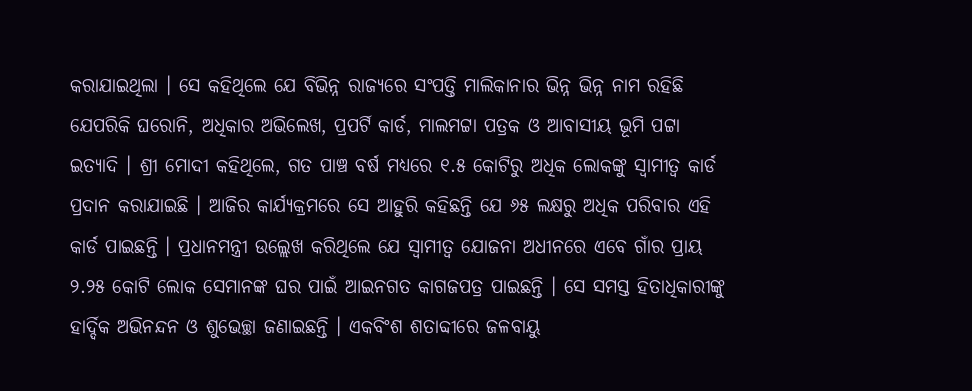କରାଯାଇଥିଲା । ସେ କହିଥିଲେ ଯେ ବିଭିନ୍ନ ରାଜ୍ୟରେ ସଂପତ୍ତି ମାଲିକାନାର ଭିନ୍ନ ଭିନ୍ନ ନାମ ରହିଛି ଯେପରିକି ଘରୋନି, ଅଧିକାର ଅଭିଲେଖ, ପ୍ରପର୍ଟି କାର୍ଡ, ମାଲମଟ୍ଟା ପତ୍ରକ ଓ ଆବାସୀୟ ଭୂମି ପଟ୍ଟା ଇତ୍ୟାଦି । ଶ୍ରୀ ମୋଦୀ କହିଥିଲେ, ଗତ ପାଞ୍ଚ ବର୍ଷ ମଧ୍ୟରେ ୧.୫ କୋଟିରୁ ଅଧିକ ଲୋକଙ୍କୁ ସ୍ଵାମୀତ୍ୱ କାର୍ଡ ପ୍ରଦାନ କରାଯାଇଛି । ଆଜିର କାର୍ଯ୍ୟକ୍ରମରେ ସେ ଆହୁରି କହିଛନ୍ତି ଯେ ୬୫ ଲକ୍ଷରୁ ଅଧିକ ପରିବାର ଏହି କାର୍ଡ ପାଇଛନ୍ତି । ପ୍ରଧାନମନ୍ତ୍ରୀ ଉଲ୍ଲେଖ କରିଥିଲେ ଯେ ସ୍ଵାମୀତ୍ୱ ଯୋଜନା ଅଧୀନରେ ଏବେ ଗାଁର ପ୍ରାୟ ୨.୨୫ କୋଟି ଲୋକ ସେମାନଙ୍କ ଘର ପାଇଁ ଆଇନଗତ କାଗଜପତ୍ର ପାଇଛନ୍ତି । ସେ ସମସ୍ତ ହିତାଧିକାରୀଙ୍କୁ ହାର୍ଦ୍ଦିକ ଅଭିନନ୍ଦନ ଓ ଶୁଭେଚ୍ଛା ଜଣାଇଛନ୍ତି । ଏକବିଂଶ ଶତାବ୍ଦୀରେ ଜଳବାୟୁ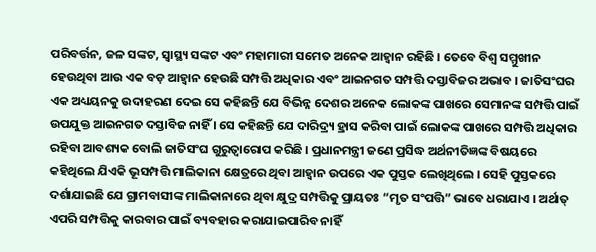ପରିବର୍ତ୍ତନ, ଜଳ ସଙ୍କଟ, ସ୍ୱାସ୍ଥ୍ୟ ସଙ୍କଟ ଏବଂ ମହାମାରୀ ସମେତ ଅନେକ ଆହ୍ୱାନ ରହିଛି । ତେବେ ବିଶ୍ୱ ସମ୍ମୁଖୀନ ହେଉଥିବା ଆଉ ଏକ ବଡ଼ ଆହ୍ୱାନ ହେଉଛି ସମ୍ପତ୍ତି ଅଧିକାର ଏବଂ ଆଇନଗତ ସମ୍ପତ୍ତି ଦସ୍ତାବିଜର ଅଭାବ । ଜାତିସଂଘର ଏକ ଅଧ୍ୟୟନକୁ ଉଦାହରଣ ଦେଇ ସେ କହିଛନ୍ତି ଯେ ବିଭିନ୍ନ ଦେଶର ଅନେକ ଲୋକଙ୍କ ପାଖରେ ସେମାନଙ୍କ ସମ୍ପତ୍ତି ପାଇଁ ଉପଯୁକ୍ତ ଆଇନଗତ ଦସ୍ତାବିଜ ନାହିଁ । ସେ କହିଛନ୍ତି ଯେ ଦାରିଦ୍ର୍ୟ ହ୍ରାସ କରିବା ପାଇଁ ଲୋକଙ୍କ ପାଖରେ ସମ୍ପତ୍ତି ଅଧିକାର ରହିବା ଆବଶ୍ୟକ ବୋଲି ଜାତିସଂଘ ଗୁରୁତ୍ୱାରୋପ କରିଛି । ପ୍ରଧାନମନ୍ତ୍ରୀ ଜଣେ ପ୍ରସିଦ୍ଧ ଅର୍ଥନୀତିଜ୍ଞଙ୍କ ବିଷୟରେ କହିଥିଲେ ଯିଏକି ଭୂସମ୍ପତ୍ତି ମାଲିକାନା କ୍ଷେତ୍ରରେ ଥିବା ଆହ୍ୱାନ ଉପରେ ଏକ ପୁସ୍ତକ ଲେଖିଥିଲେ । ସେହି ପୁସ୍ତକରେ ଦର୍ଶାଯାଇଛି ଯେ ଗ୍ରାମବାସୀଙ୍କ ମାଲିକାନାରେ ଥିବା କ୍ଷୁଦ୍ର ସମ୍ପତ୍ତିକୁ ପ୍ରାୟତଃ “ମୃତ ସଂପତ୍ତି” ଭାବେ ଧରାଯାଏ । ଅର୍ଥାତ୍ ଏପରି ସମ୍ପତ୍ତିକୁ କାରବାର ପାଇଁ ବ୍ୟବହାର କରାଯାଇପାରିବ ନାହିଁ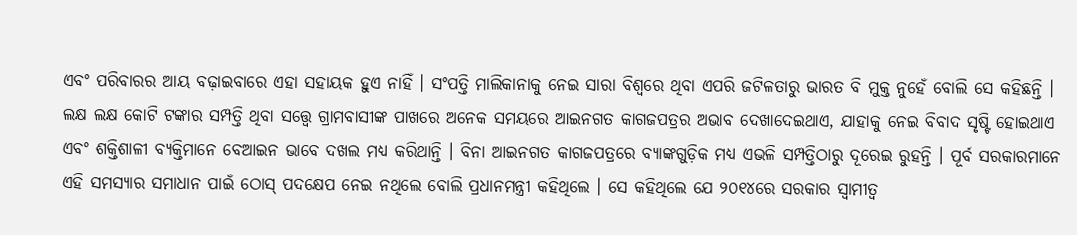ଏବଂ ପରିବାରର ଆୟ ବଢ଼ାଇବାରେ ଏହା ସହାୟକ ହୁଏ ନାହିଁ । ସଂପତ୍ତି ମାଲିକାନାକୁ ନେଇ ସାରା ବିଶ୍ୱରେ ଥିବା ଏପରି ଜଟିଳତାରୁ ଭାରତ ବି ମୁକ୍ତ ନୁହେଁ ବୋଲି ସେ କହିଛନ୍ତି । ଲକ୍ଷ ଲକ୍ଷ କୋଟି ଟଙ୍କାର ସମ୍ପତ୍ତି ଥିବା ସତ୍ତ୍ୱେ ଗ୍ରାମବାସୀଙ୍କ ପାଖରେ ଅନେକ ସମୟରେ ଆଇନଗତ କାଗଜପତ୍ରର ଅଭାବ ଦେଖାଦେଇଥାଏ, ଯାହାକୁ ନେଇ ବିବାଦ ସୃଷ୍ଟି ହୋଇଥାଏ ଏବଂ ଶକ୍ତିଶାଳୀ ବ୍ୟକ୍ତିମାନେ ବେଆଇନ ଭାବେ ଦଖଲ ମଧ୍ୟ କରିଥାନ୍ତି । ବିନା ଆଇନଗତ କାଗଜପତ୍ରରେ ବ୍ୟାଙ୍କଗୁଡ଼ିକ ମଧ୍ୟ ଏଭଳି ସମ୍ପତ୍ତିଠାରୁ ଦୂରେଇ ରୁହନ୍ତି । ପୂର୍ବ ସରକାରମାନେ ଏହି ସମସ୍ୟାର ସମାଧାନ ପାଇଁ ଠୋସ୍ ପଦକ୍ଷେପ ନେଇ ନଥିଲେ ବୋଲି ପ୍ରଧାନମନ୍ତ୍ରୀ କହିଥିଲେ । ସେ କହିଥିଲେ ଯେ ୨୦୧୪ରେ ସରକାର ସ୍ଵାମୀତ୍ୱ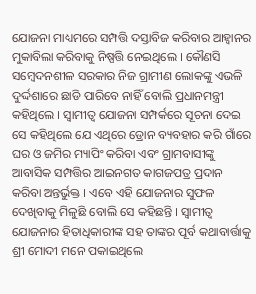ଯୋଜନା ମାଧ୍ୟମରେ ସମ୍ପତ୍ତି ଦସ୍ତାବିଜ କରିବାର ଆହ୍ୱାନର ମୁକାବିଲା କରିବାକୁ ନିଷ୍ପତ୍ତି ନେଇଥିଲେ । କୌଣସି ସମ୍ବେଦନଶୀଳ ସରକାର ନିଜ ଗ୍ରାମୀଣ ଲୋକଙ୍କୁ ଏଭଳି ଦୁର୍ଦ୍ଦଶାରେ ଛାଡି ପାରିବେ ନାହିଁ ବୋଲି ପ୍ରଧାନମନ୍ତ୍ରୀ କହିଥିଲେ । ସ୍ଵାମୀତ୍ୱ ଯୋଜନା ସମ୍ପର୍କରେ ସୂଚନା ଦେଇ ସେ କହିଥିଲେ ଯେ ଏଥିରେ ଡ୍ରୋନ ବ୍ୟବହାର କରି ଗାଁରେ ଘର ଓ ଜମିର ମ୍ୟାପିଂ କରିବା ଏବଂ ଗ୍ରାମବାସୀଙ୍କୁ ଆବାସିକ ସମ୍ପତ୍ତିର ଆଇନଗତ କାଗଜପତ୍ର ପ୍ରଦାନ କରିବା ଅନ୍ତର୍ଭୁକ୍ତ । ଏବେ ଏହି ଯୋଜନାର ସୁଫଳ ଦେଖିବାକୁ ମିଳୁଛି ବୋଲି ସେ କହିଛନ୍ତି । ସ୍ଵାମୀତ୍ୱ ଯୋଜନାର ହିତାଧିକାରୀଙ୍କ ସହ ତାଙ୍କର ପୂର୍ବ କଥାବାର୍ତ୍ତାକୁ ଶ୍ରୀ ମୋଦୀ ମନେ ପକାଇଥିଲେ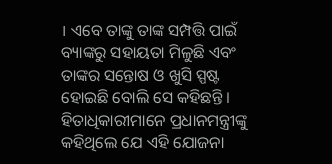। ଏବେ ତାଙ୍କୁ ତାଙ୍କ ସମ୍ପତ୍ତି ପାଇଁ ବ୍ୟାଙ୍କରୁ ସହାୟତା ମିଳୁଛି ଏବଂ ତାଙ୍କର ସନ୍ତୋଷ ଓ ଖୁସି ସ୍ପଷ୍ଟ ହୋଇଛି ବୋଲି ସେ କହିଛନ୍ତି । ହିତାଧିକାରୀମାନେ ପ୍ରଧାନମନ୍ତ୍ରୀଙ୍କୁ କହିଥିଲେ ଯେ ଏହି ଯୋଜନା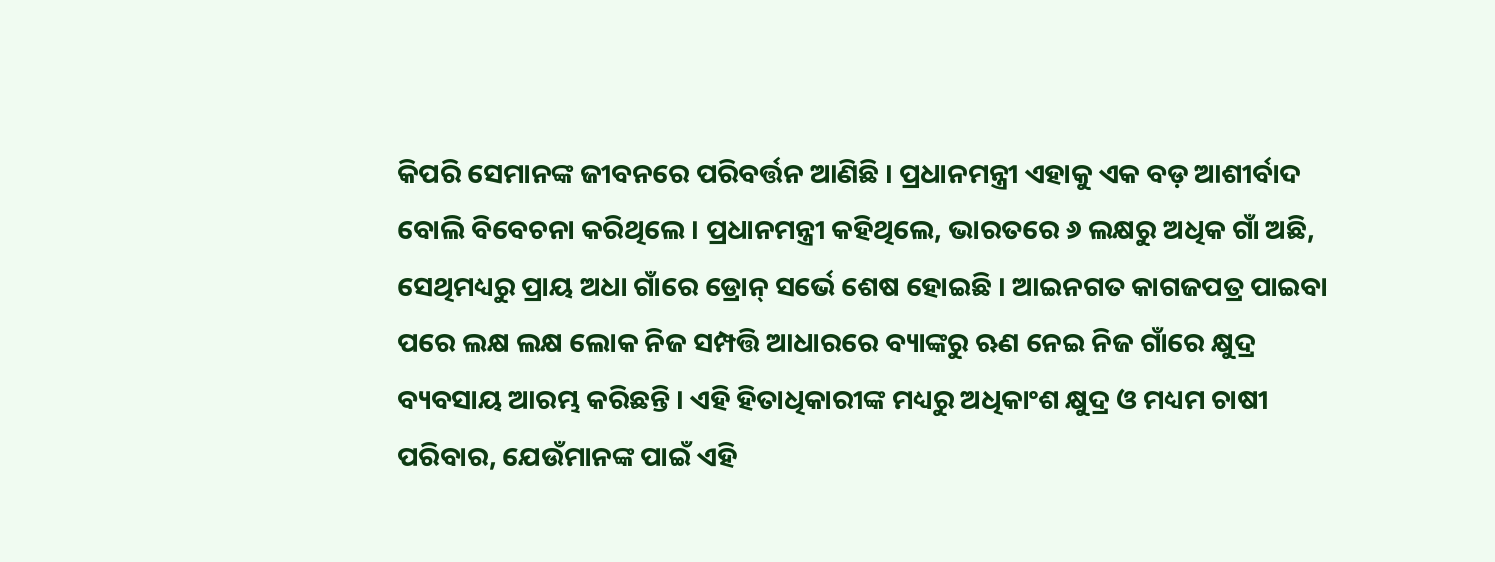କିପରି ସେମାନଙ୍କ ଜୀବନରେ ପରିବର୍ତ୍ତନ ଆଣିଛି । ପ୍ରଧାନମନ୍ତ୍ରୀ ଏହାକୁ ଏକ ବଡ଼ ଆଶୀର୍ବାଦ ବୋଲି ବିବେଚନା କରିଥିଲେ । ପ୍ରଧାନମନ୍ତ୍ରୀ କହିଥିଲେ, ଭାରତରେ ୬ ଲକ୍ଷରୁ ଅଧିକ ଗାଁ ଅଛି, ସେଥିମଧ୍ୟରୁ ପ୍ରାୟ ଅଧା ଗାଁରେ ଡ୍ରୋନ୍ ସର୍ଭେ ଶେଷ ହୋଇଛି । ଆଇନଗତ କାଗଜପତ୍ର ପାଇବା ପରେ ଲକ୍ଷ ଲକ୍ଷ ଲୋକ ନିଜ ସମ୍ପତ୍ତି ଆଧାରରେ ବ୍ୟାଙ୍କରୁ ଋଣ ନେଇ ନିଜ ଗାଁରେ କ୍ଷୁଦ୍ର ବ୍ୟବସାୟ ଆରମ୍ଭ କରିଛନ୍ତି । ଏହି ହିତାଧିକାରୀଙ୍କ ମଧ୍ୟରୁ ଅଧିକାଂଶ କ୍ଷୁଦ୍ର ଓ ମଧ୍ୟମ ଚାଷୀ ପରିବାର, ଯେଉଁମାନଙ୍କ ପାଇଁ ଏହି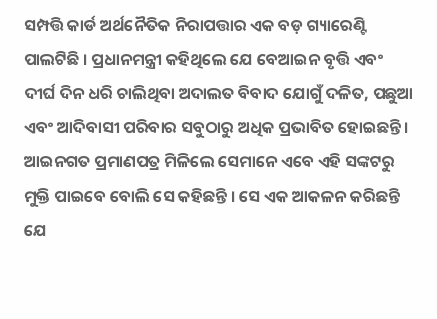ସମ୍ପତ୍ତି କାର୍ଡ ଅର୍ଥନୈତିକ ନିରାପତ୍ତାର ଏକ ବଡ଼ ଗ୍ୟାରେଣ୍ଟି ପାଲଟିଛି । ପ୍ରଧାନମନ୍ତ୍ରୀ କହିଥିଲେ ଯେ ବେଆଇନ ବୃତ୍ତି ଏବଂ ଦୀର୍ଘ ଦିନ ଧରି ଚାଲିଥିବା ଅଦାଲତ ବିବାଦ ଯୋଗୁଁ ଦଳିତ, ପଛୁଆ ଏବଂ ଆଦିବାସୀ ପରିବାର ସବୁଠାରୁ ଅଧିକ ପ୍ରଭାବିତ ହୋଇଛନ୍ତି । ଆଇନଗତ ପ୍ରମାଣପତ୍ର ମିଳିଲେ ସେମାନେ ଏବେ ଏହି ସଙ୍କଟରୁ ମୁକ୍ତି ପାଇବେ ବୋଲି ସେ କହିଛନ୍ତି । ସେ ଏକ ଆକଳନ କରିଛନ୍ତି ଯେ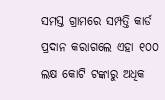ସମସ୍ତ ଗ୍ରାମରେ ସମ୍ପତ୍ତି କାର୍ଡ ପ୍ରଦାନ କରାଗଲେ ଏହା ୧୦୦ ଲକ୍ଷ କୋଟି ଟଙ୍କାରୁ ଅଧିକ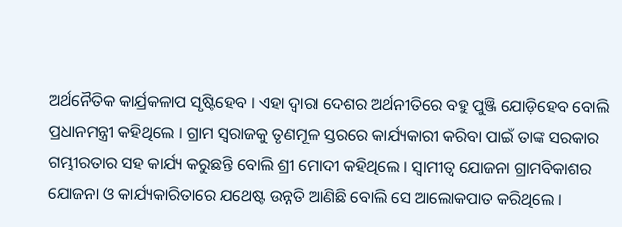ଅର୍ଥନୈତିକ କାର୍ଯ୍ରକଳାପ ସୃଷ୍ଟିହେବ । ଏହା ଦ୍ୱାରା ଦେଶର ଅର୍ଥନୀତିରେ ବହୁ ପୁଞ୍ଜି ଯୋଡ଼ିହେବ ବୋଲି ପ୍ରଧାନମନ୍ତ୍ରୀ କହିଥିଲେ । ଗ୍ରାମ ସ୍ୱରାଜକୁ ତୃଣମୂଳ ସ୍ତରରେ କାର୍ଯ୍ୟକାରୀ କରିବା ପାଇଁ ତାଙ୍କ ସରକାର ଗମ୍ଭୀରତାର ସହ କାର୍ଯ୍ୟ କରୁଛନ୍ତି ବୋଲି ଶ୍ରୀ ମୋଦୀ କହିଥିଲେ । ସ୍ଵାମୀତ୍ୱ ଯୋଜନା ଗ୍ରାମବିକାଶର ଯୋଜନା ଓ କାର୍ଯ୍ୟକାରିତାରେ ଯଥେଷ୍ଟ ଉନ୍ନତି ଆଣିଛି ବୋଲି ସେ ଆଲୋକପାତ କରିଥିଲେ ।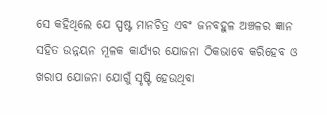ସେ କହିଥିଲେ ଯେ ସ୍ପଷ୍ଟ ମାନଚିତ୍ର ଏବଂ ଜନବହୁଳ ଅଞ୍ଚଳର ଜ୍ଞାନ ସହିତ ଉନ୍ନୟନ ମୂଳକ କାର୍ଯ୍ୟର ଯୋଜନା ଠିକଭାବେ କରିହେବ ଓ ଖରାପ ଯୋଜନା ଯୋଗୁଁ ସୃଷ୍ଟି ହେଉଥିବା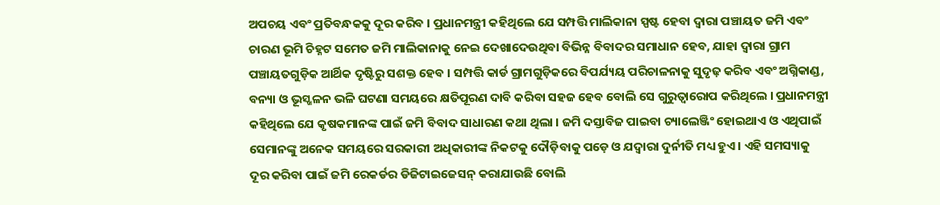ଅପଚୟ ଏବଂ ପ୍ରତିବନ୍ଧକକୁ ଦୂର କରିବ । ପ୍ରଧାନମନ୍ତ୍ରୀ କହିଥିଲେ ଯେ ସମ୍ପତ୍ତି ମାଲିକାନା ସ୍ପଷ୍ଟ ହେବା ଦ୍ୱାରା ପଞ୍ଚାୟତ ଜମି ଏବଂ ଚାରଣ ଭୂମି ଚିହ୍ନଟ ସମେତ ଜମି ମାଲିକାନାକୁ ନେଇ ଦେଖାଦେଉଥିବା ବିଭିନ୍ନ ବିବାଦର ସମାଧାନ ହେବ, ଯାହା ଦ୍ୱାରା ଗ୍ରାମ ପଞ୍ଚାୟତଗୁଡ଼ିକ ଆର୍ଥିକ ଦୃଷ୍ଟିରୁ ସଶକ୍ତ ହେବ । ସମ୍ପତ୍ତି କାର୍ଡ ଗ୍ରାମଗୁଡ଼ିକରେ ବିପର୍ଯ୍ୟୟ ପରିଚାଳନାକୁ ସୁଦୃଢ଼ କରିବ ଏବଂ ଅଗ୍ନିକାଣ୍ଡ, ବନ୍ୟା ଓ ଭୂସ୍ଖଳନ ଭଳି ଘଟଣା ସମୟରେ କ୍ଷତିପୂରଣ ଦାବି କରିବା ସହଜ ହେବ ବୋଲି ସେ ଗୁରୁତ୍ୱାରୋପ କରିଥିଲେ । ପ୍ରଧାନମନ୍ତ୍ରୀ କହିଥିଲେ ଯେ କୃଷକମାନଙ୍କ ପାଇଁ ଜମି ବିବାଦ ସାଧାରଣ କଥା ଥିଲା । ଜମି ଦସ୍ତାବିଜ ପାଇବା ଚ୍ୟାଲେଞ୍ଜିଂ ହୋଇଥାଏ ଓ ଏଥିପାଇଁ ସେମାନଙ୍କୁ ଅନେକ ସମୟରେ ସରକାରୀ ଅଧିକାରୀଙ୍କ ନିକଟକୁ ଦୌଡ଼ିବାକୁ ପଡ଼େ ଓ ଯଦ୍ୱାରା ଦୁର୍ନୀତି ମଧ୍ୟ ହୁଏ । ଏହି ସମସ୍ୟାକୁ ଦୂର କରିବା ପାଇଁ ଜମି ରେକର୍ଡର ଡିଜିଟାଇଜେସନ୍ କରାଯାଉଛି ବୋଲି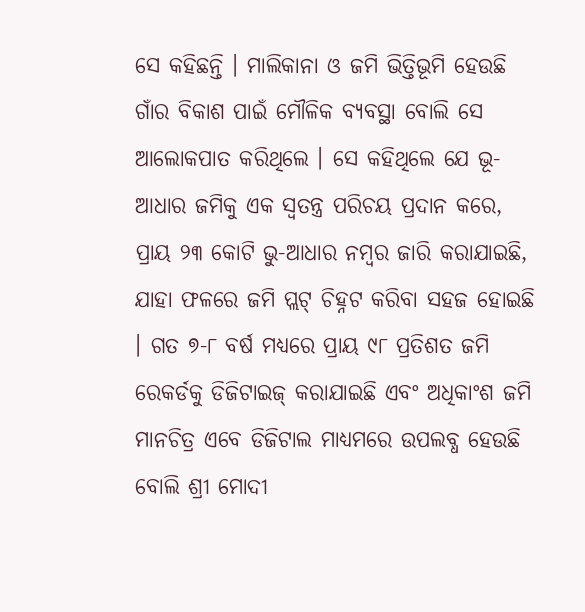ସେ କହିଛନ୍ତି । ମାଲିକାନା ଓ ଜମି ଭିତ୍ତିଭୂମି ହେଉଛି ଗାଁର ବିକାଶ ପାଇଁ ମୌଳିକ ବ୍ୟବସ୍ଥା ବୋଲି ସେ ଆଲୋକପାତ କରିଥିଲେ । ସେ କହିଥିଲେ ଯେ ଭୂ-ଆଧାର ଜମିକୁ ଏକ ସ୍ୱତନ୍ତ୍ର ପରିଚୟ ପ୍ରଦାନ କରେ, ପ୍ରାୟ ୨୩ କୋଟି ଭୁ-ଆଧାର ନମ୍ବର ଜାରି କରାଯାଇଛି, ଯାହା ଫଳରେ ଜମି ପ୍ଲଟ୍ ଚିହ୍ନଟ କରିବା ସହଜ ହୋଇଛି । ଗତ ୭-୮ ବର୍ଷ ମଧ୍ୟରେ ପ୍ରାୟ ୯୮ ପ୍ରତିଶତ ଜମି ରେକର୍ଡକୁ ଡିଜିଟାଇଜ୍ କରାଯାଇଛି ଏବଂ ଅଧିକାଂଶ ଜମି ମାନଚିତ୍ର ଏବେ ଡିଜିଟାଲ ମାଧ୍ୟମରେ ଉପଲବ୍ଧ ହେଉଛି ବୋଲି ଶ୍ରୀ ମୋଦୀ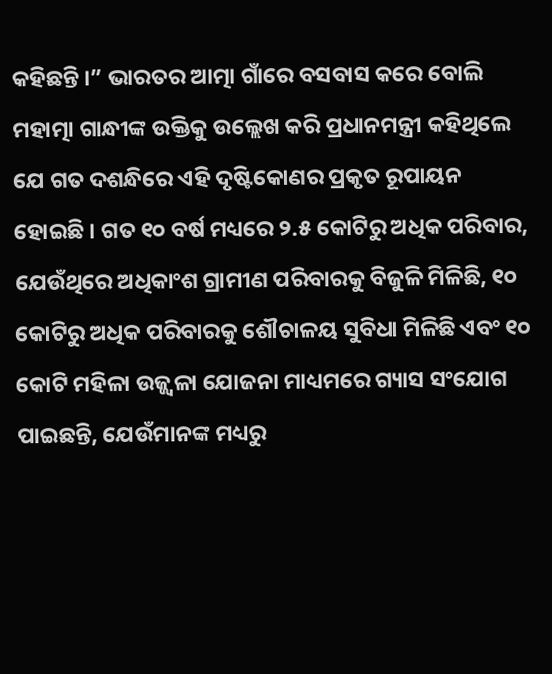କହିଛନ୍ତି ।” ଭାରତର ଆତ୍ମା ଗାଁରେ ବସବାସ କରେ ବୋଲି ମହାତ୍ମା ଗାନ୍ଧୀଙ୍କ ଉକ୍ତିକୁ ଉଲ୍ଲେଖ କରି ପ୍ରଧାନମନ୍ତ୍ରୀ କହିଥିଲେ ଯେ ଗତ ଦଶନ୍ଧିରେ ଏହି ଦୃଷ୍ଟିକୋଣର ପ୍ରକୃତ ରୂପାୟନ ହୋଇଛି । ଗତ ୧୦ ବର୍ଷ ମଧ୍ୟରେ ୨.୫ କୋଟିରୁ ଅଧିକ ପରିବାର, ଯେଉଁଥିରେ ଅଧିକାଂଶ ଗ୍ରାମୀଣ ପରିବାରକୁ ବିଜୁଳି ମିଳିଛି, ୧୦ କୋଟିରୁ ଅଧିକ ପରିବାରକୁ ଶୌଚାଳୟ ସୁବିଧା ମିଳିଛି ଏବଂ ୧୦ କୋଟି ମହିଳା ଉଜ୍ଜ୍ୱଳା ଯୋଜନା ମାଧ୍ୟମରେ ଗ୍ୟାସ ସଂଯୋଗ ପାଇଛନ୍ତି, ଯେଉଁମାନଙ୍କ ମଧ୍ୟରୁ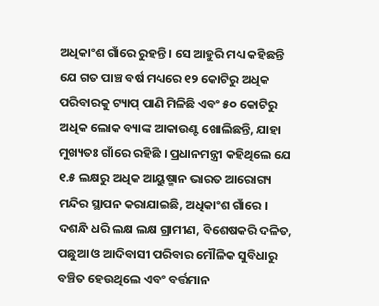ଅଧିକାଂଶ ଗାଁରେ ରୁହନ୍ତି । ସେ ଆହୁରି ମଧ୍ୟ କହିଛନ୍ତି ଯେ ଗତ ପାଞ୍ଚ ବର୍ଷ ମଧ୍ୟରେ ୧୨ କୋଟିରୁ ଅଧିକ ପରିବାରକୁ ଟ୍ୟାପ୍ ପାଣି ମିଳିଛି ଏବଂ ୫୦ କୋଟିରୁ ଅଧିକ ଲୋକ ବ୍ୟାଙ୍କ ଆକାଉଣ୍ଟ ଖୋଲିଛନ୍ତି, ଯାହା ମୁଖ୍ୟତଃ ଗାଁରେ ରହିଛି । ପ୍ରଧାନମନ୍ତ୍ରୀ କହିଥିଲେ ଯେ ୧.୫ ଲକ୍ଷରୁ ଅଧିକ ଆୟୁଷ୍ମାନ ଭାରତ ଆରୋଗ୍ୟ ମନ୍ଦିର ସ୍ଥାପନ କରାଯାଇଛି, ଅଧିକାଂଶ ଗାଁରେ । ଦଶନ୍ଧି ଧରି ଲକ୍ଷ ଲକ୍ଷ ଗ୍ରାମୀଣ, ବିଶେଷକରି ଦଳିତ, ପଛୁଆ ଓ ଆଦିବାସୀ ପରିବାର ମୌଳିକ ସୁବିଧାରୁ ବଞ୍ଚିତ ହେଉଥିଲେ ଏବଂ ବର୍ତ୍ତମାନ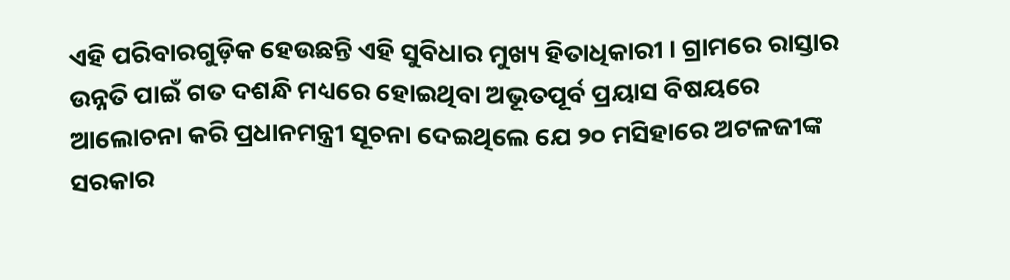ଏହି ପରିବାରଗୁଡ଼ିକ ହେଉଛନ୍ତି ଏହି ସୁବିଧାର ମୁଖ୍ୟ ହିତାଧିକାରୀ । ଗ୍ରାମରେ ରାସ୍ତାର ଉନ୍ନତି ପାଇଁ ଗତ ଦଶନ୍ଧି ମଧ୍ୟରେ ହୋଇଥିବା ଅଭୂତପୂର୍ବ ପ୍ରୟାସ ବିଷୟରେ ଆଲୋଚନା କରି ପ୍ରଧାନମନ୍ତ୍ରୀ ସୂଚନା ଦେଇଥିଲେ ଯେ ୨୦ ମସିହାରେ ଅଟଳଜୀଙ୍କ ସରକାର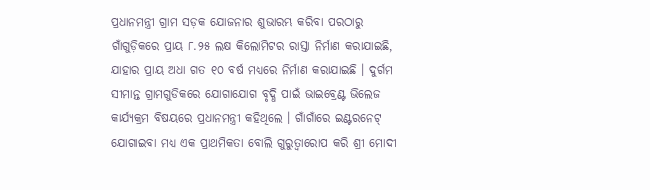ପ୍ରଧାନମନ୍ତ୍ରୀ ଗ୍ରାମ ସଡ଼କ ଯୋଜନାର ଶୁଭାରମ୍ଭ କରିବା ପରଠାରୁ ଗାଁଗୁଡ଼ିକରେ ପ୍ରାୟ ୮.୨୫ ଲକ୍ଷ କିଲୋମିଟର ରାସ୍ତା ନିର୍ମାଣ କରାଯାଇଛି, ଯାହାର ପ୍ରାୟ ଅଧା ଗତ ୧୦ ବର୍ଷ ମଧ୍ୟରେ ନିର୍ମାଣ କରାଯାଇଛି । ଦୁର୍ଗମ ସୀମାନ୍ତ ଗ୍ରାମଗୁଡିକରେ ଯୋଗାଯୋଗ ବୃଦ୍ଧି ପାଇଁ ଭାଇବ୍ରେଣ୍ଟ ଭିଲେଜ କାର୍ଯ୍ୟକ୍ରମ ବିଷୟରେ ପ୍ରଧାନମନ୍ତ୍ରୀ କହିଥିଲେ । ଗାଁଗାଁରେ ଇଣ୍ଟରନେଟ୍ ଯୋଗାଇବା ମଧ୍ୟ ଏକ ପ୍ରାଥମିକତା ବୋଲି ଗୁରୁତ୍ୱାରୋପ କରି ଶ୍ରୀ ମୋଦୀ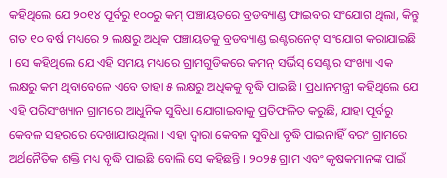କହିଥିଲେ ଯେ ୨୦୧୪ ପୂର୍ବରୁ ୧୦୦ରୁ କମ୍ ପଞ୍ଚାୟତରେ ବ୍ରଡବ୍ୟାଣ୍ଡ ଫାଇବର ସଂଯୋଗ ଥିଲା, କିନ୍ତୁ ଗତ ୧୦ ବର୍ଷ ମଧ୍ୟରେ ୨ ଲକ୍ଷରୁ ଅଧିକ ପଞ୍ଚାୟତକୁ ବ୍ରଡବ୍ୟାଣ୍ଡ ଇଣ୍ଟରନେଟ୍ ସଂଯୋଗ କରାଯାଇଛି । ସେ କହିଥିଲେ ଯେ ଏହି ସମୟ ମଧ୍ୟରେ ଗ୍ରାମଗୁଡିକରେ କମନ୍ ସର୍ଭିସ୍ ସେଣ୍ଟର ସଂଖ୍ୟା ଏକ ଲକ୍ଷରୁ କମ ଥିବାବେଳେ ଏବେ ତାହା ୫ ଲକ୍ଷରୁ ଅଧିକକୁ ବୃଦ୍ଧି ପାଇଛି । ପ୍ରଧାନମନ୍ତ୍ରୀ କହିଥିଲେ ଯେ ଏହି ପରିସଂଖ୍ୟାନ ଗ୍ରାମରେ ଆଧୁନିକ ସୁବିଧା ଯୋଗାଇବାକୁ ପ୍ରତିଫଳିତ କରୁଛି, ଯାହା ପୂର୍ବରୁ କେବଳ ସହରରେ ଦେଖାଯାଉଥିଲା । ଏହା ଦ୍ୱାରା କେବଳ ସୁବିଧା ବୃଦ୍ଧି ପାଇନାହିଁ ବରଂ ଗ୍ରାମରେ ଅର୍ଥନୈତିକ ଶକ୍ତି ମଧ୍ୟ ବୃଦ୍ଧି ପାଇଛି ବୋଲି ସେ କହିଛନ୍ତି । ୨୦୨୫ ଗ୍ରାମ ଏବଂ କୃଷକମାନଙ୍କ ପାଇଁ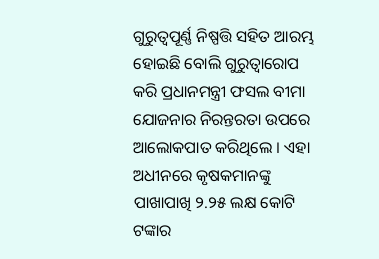ଗୁରୁତ୍ୱପୂର୍ଣ୍ଣ ନିଷ୍ପତ୍ତି ସହିତ ଆରମ୍ଭ ହୋଇଛି ବୋଲି ଗୁରୁତ୍ୱାରୋପ କରି ପ୍ରଧାନମନ୍ତ୍ରୀ ଫସଲ ବୀମା ଯୋଜନାର ନିରନ୍ତରତା ଉପରେ ଆଲୋକପାତ କରିଥିଲେ । ଏହା ଅଧୀନରେ କୃଷକମାନଙ୍କୁ ପାଖାପାଖି ୨.୨୫ ଲକ୍ଷ କୋଟି ଟଙ୍କାର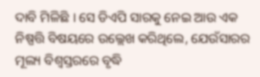ଦାବି ମିଳିଛି । ସେ ଡିଏପି ସାରକୁ ନେଇ ଆଉ ଏକ ନିଷ୍ପତ୍ତି ବିଷୟରେ ଉଲ୍ଲେଖ କରିଥିଲେ, ଯେଉଁସାରର ମୂଲ୍ୟ ବିଶ୍ୱସ୍ତରରେ ବୃଦ୍ଧି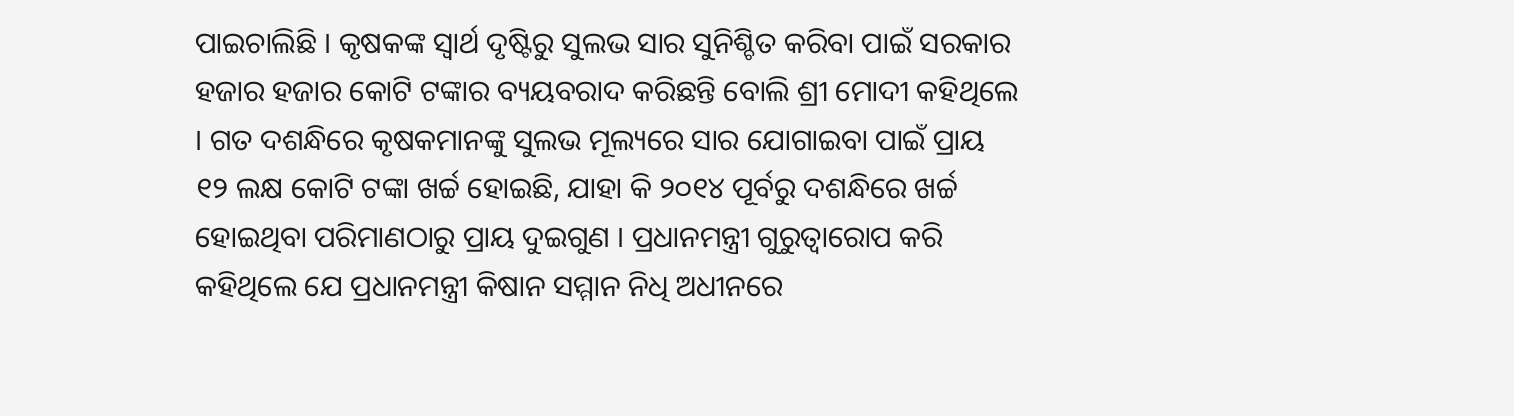ପାଇଚାଲିଛି । କୃଷକଙ୍କ ସ୍ୱାର୍ଥ ଦୃଷ୍ଟିରୁ ସୁଲଭ ସାର ସୁନିଶ୍ଚିତ କରିବା ପାଇଁ ସରକାର ହଜାର ହଜାର କୋଟି ଟଙ୍କାର ବ୍ୟୟବରାଦ କରିଛନ୍ତି ବୋଲି ଶ୍ରୀ ମୋଦୀ କହିଥିଲେ । ଗତ ଦଶନ୍ଧିରେ କୃଷକମାନଙ୍କୁ ସୁଲଭ ମୂଲ୍ୟରେ ସାର ଯୋଗାଇବା ପାଇଁ ପ୍ରାୟ ୧୨ ଲକ୍ଷ କୋଟି ଟଙ୍କା ଖର୍ଚ୍ଚ ହୋଇଛି, ଯାହା କି ୨୦୧୪ ପୂର୍ବରୁ ଦଶନ୍ଧିରେ ଖର୍ଚ୍ଚ ହୋଇଥିବା ପରିମାଣଠାରୁ ପ୍ରାୟ ଦୁଇଗୁଣ । ପ୍ରଧାନମନ୍ତ୍ରୀ ଗୁରୁତ୍ୱାରୋପ କରି କହିଥିଲେ ଯେ ପ୍ରଧାନମନ୍ତ୍ରୀ କିଷାନ ସମ୍ମାନ ନିଧି ଅଧୀନରେ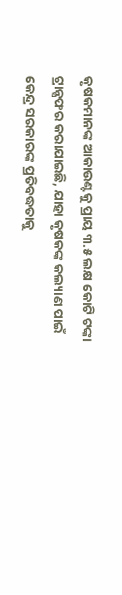କୃଷକମାନଙ୍କ ଆକାଉଣ୍ଟକୁ ପ୍ରାୟ ୩.୫ ଲକ୍ଷ କୋଟି ଟଙ୍କା ଟ୍ରାନ୍ସଫର କରାଯାଇଛି, ଯାହା କୃଷକଙ୍କ କଲ୍ୟାଣ ପାଇଁ କେନ୍ଦ୍ର ସରକାରଙ୍କ ପ୍ରତିବଦ୍ଧତାକୁ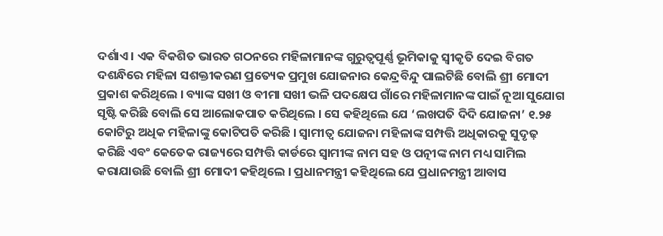ଦର୍ଶାଏ । ଏକ ବିକଶିତ ଭାରତ ଗଠନରେ ମହିଳାମାନଙ୍କ ଗୁରୁତ୍ୱପୂର୍ଣ୍ଣ ଭୂମିକାକୁ ସ୍ୱୀକୃତି ଦେଇ ବିଗତ ଦଶନ୍ଧିରେ ମହିଳା ସଶକ୍ତୀକରଣ ପ୍ରତ୍ୟେକ ପ୍ରମୁଖ ଯୋଜନାର କେନ୍ଦ୍ରବିନ୍ଦୁ ପାଲଟିଛି ବୋଲି ଶ୍ରୀ ମୋଦୀ ପ୍ରକାଶ କରିଥିଲେ । ବ୍ୟାଙ୍କ ସଖୀ ଓ ବୀମା ସଖୀ ଭଳି ପଦକ୍ଷେପ ଗାଁରେ ମହିଳାମାନଙ୍କ ପାଇଁ ନୂଆ ସୁଯୋଗ ସୃଷ୍ଟି କରିଛି ବୋଲି ସେ ଆଲୋକପାତ କରିଥିଲେ । ସେ କହିଥିଲେ ଯେ ‘ଲଖପତି ଦିଦି ଯୋଜନା’ ୧.୨୫ କୋଟିରୁ ଅଧିକ ମହିଳାଙ୍କୁ କୋଟିପତି କରିଛି । ସ୍ଵାମୀତ୍ୱ ଯୋଜନା ମହିଳାଙ୍କ ସମ୍ପତ୍ତି ଅଧିକାରକୁ ସୁଦୃଢ଼ କରିଛି ଏବଂ କେତେକ ରାଜ୍ୟରେ ସମ୍ପତ୍ତି କାର୍ଡରେ ସ୍ୱାମୀଙ୍କ ନାମ ସହ ଓ ପତ୍ନୀଙ୍କ ନାମ ମଧ୍ୟ ସାମିଲ କରାଯାଉଛି ବୋଲି ଶ୍ରୀ ମୋଦୀ କହିଥିଲେ । ପ୍ରଧାନମନ୍ତ୍ରୀ କହିଥିଲେ ଯେ ପ୍ରଧାନମନ୍ତ୍ରୀ ଆବାସ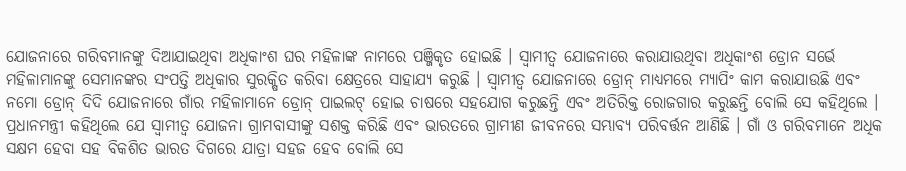ଯୋଜନାରେ ଗରିବମାନଙ୍କୁ ଦିଆଯାଇଥିବା ଅଧିକାଂଶ ଘର ମହିଳାଙ୍କ ନାମରେ ପଞ୍ଜିକୃତ ହୋଇଛି । ସ୍ଵାମୀତ୍ୱ ଯୋଜନାରେ କରାଯାଉଥିବା ଅଧିକାଂଶ ଡ୍ରୋନ ସର୍ଭେ ମହିଳାମାନଙ୍କୁ ସେମାନଙ୍କର ସଂପତ୍ତି ଅଧିକାର ସୁରକ୍ଷିତ କରିବା କ୍ଷେତ୍ରରେ ସାହାଯ୍ୟ କରୁଛି । ସ୍ଵାମୀତ୍ୱ ଯୋଜନାରେ ଡ୍ରୋନ୍ ମାଧ୍ୟମରେ ମ୍ୟାପିଂ କାମ କରାଯାଉଛି ଏବଂ ନମୋ ଡ୍ରୋନ୍ ଦିଦି ଯୋଜନାରେ ଗାଁର ମହିଳାମାନେ ଡ୍ରୋନ୍ ପାଇଲଟ୍ ହୋଇ ଚାଷରେ ସହଯୋଗ କରୁଛନ୍ତି ଏବଂ ଅତିରିକ୍ତ ରୋଜଗାର କରୁଛନ୍ତି ବୋଲି ସେ କହିଥିଲେ । ପ୍ରଧାନମନ୍ତ୍ରୀ କହିଥିଲେ ଯେ ସ୍ଵାମୀତ୍ୱ ଯୋଜନା ଗ୍ରାମବାସୀଙ୍କୁ ସଶକ୍ତ କରିଛି ଏବଂ ଭାରତରେ ଗ୍ରାମୀଣ ଜୀବନରେ ସମ୍ଭାବ୍ୟ ପରିବର୍ତ୍ତନ ଆଣିଛି । ଗାଁ ଓ ଗରିବମାନେ ଅଧିକ ସକ୍ଷମ ହେବା ସହ ବିକଶିତ ଭାରତ ଦିଗରେ ଯାତ୍ରା ସହଜ ହେବ ବୋଲି ସେ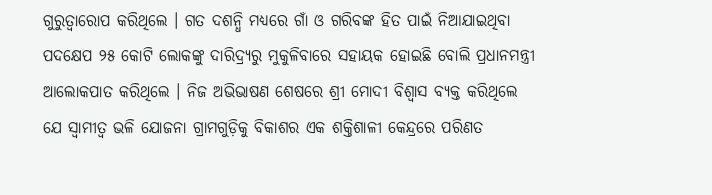ଗୁରୁତ୍ୱାରୋପ କରିଥିଲେ । ଗତ ଦଶନ୍ଧି ମଧ୍ୟରେ ଗାଁ ଓ ଗରିବଙ୍କ ହିତ ପାଇଁ ନିଆଯାଇଥିବା ପଦକ୍ଷେପ ୨୫ କୋଟି ଲୋକଙ୍କୁ ଦାରିଦ୍ର୍ୟରୁ ମୁକୁଳିବାରେ ସହାୟକ ହୋଇଛି ବୋଲି ପ୍ରଧାନମନ୍ତ୍ରୀ ଆଲୋକପାତ କରିଥିଲେ । ନିଜ ଅଭିଭାଷଣ ଶେଷରେ ଶ୍ରୀ ମୋଦୀ ବିଶ୍ୱାସ ବ୍ୟକ୍ତ କରିଥିଲେ ଯେ ସ୍ଵାମୀତ୍ୱ ଭଳି ଯୋଜନା ଗ୍ରାମଗୁଡ଼ିକୁ ବିକାଶର ଏକ ଶକ୍ତିଶାଳୀ କେନ୍ଦ୍ରରେ ପରିଣତ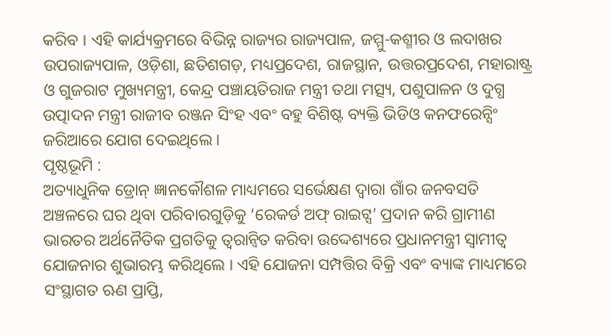କରିବ । ଏହି କାର୍ଯ୍ୟକ୍ରମରେ ବିଭିନ୍ନ ରାଜ୍ୟର ରାଜ୍ୟପାଳ, ଜମ୍ମୁ-କଶ୍ମୀର ଓ ଲଦାଖର ଉପରାଜ୍ୟପାଳ, ଓଡ଼ିଶା, ଛତିଶଗଡ଼, ମଧ୍ୟପ୍ରଦେଶ, ରାଜସ୍ଥାନ, ଉତ୍ତରପ୍ରଦେଶ, ମହାରାଷ୍ଟ୍ର ଓ ଗୁଜରାଟ ମୁଖ୍ୟମନ୍ତ୍ରୀ, କେନ୍ଦ୍ର ପଞ୍ଚାୟତିରାଜ ମନ୍ତ୍ରୀ ତଥା ମତ୍ସ୍ୟ, ପଶୁପାଳନ ଓ ଦୁଗ୍ଧ ଉତ୍ପାଦନ ମନ୍ତ୍ରୀ ରାଜୀବ ରଞ୍ଜନ ସିଂହ ଏବଂ ବହୁ ବିଶିଷ୍ଟ ବ୍ୟକ୍ତି ଭିଡିଓ କନଫରେନ୍ସିଂ ଜରିଆରେ ଯୋଗ ଦେଇଥିଲେ ।
ପୃଷ୍ଠଭୂମି :
ଅତ୍ୟାଧୁନିକ ଡ୍ରୋନ୍ ଜ୍ଞାନକୌଶଳ ମାଧ୍ୟମରେ ସର୍ଭେକ୍ଷଣ ଦ୍ୱାରା ଗାଁର ଜନବସତି ଅଞ୍ଚଳରେ ଘର ଥିବା ପରିବାରଗୁଡ଼ିକୁ ‘ରେକର୍ଡ ଅଫ୍ ରାଇଟ୍ସ’ ପ୍ରଦାନ କରି ଗ୍ରାମୀଣ ଭାରତର ଅର୍ଥନୈତିକ ପ୍ରଗତିକୁ ତ୍ୱରାନ୍ୱିତ କରିବା ଉଦ୍ଦେଶ୍ୟରେ ପ୍ରଧାନମନ୍ତ୍ରୀ ସ୍ଵାମୀତ୍ୱ ଯୋଜନାର ଶୁଭାରମ୍ଭ କରିଥିଲେ । ଏହି ଯୋଜନା ସମ୍ପତ୍ତିର ବିକ୍ରି ଏବଂ ବ୍ୟାଙ୍କ ମାଧ୍ୟମରେ ସଂସ୍ଥାଗତ ଋଣ ପ୍ରାପ୍ତି,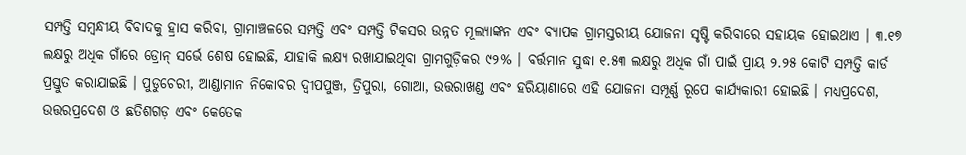ସମ୍ପତ୍ତି ସମ୍ବନ୍ଧୀୟ ବିବାଦକୁ ହ୍ରାସ କରିବା, ଗ୍ରାମାଞ୍ଚଳରେ ସମ୍ପତ୍ତି ଏବଂ ସମ୍ପତ୍ତି ଟିକସର ଉନ୍ନତ ମୂଲ୍ୟାଙ୍କନ ଏବଂ ବ୍ୟାପକ ଗ୍ରାମସ୍ତରୀୟ ଯୋଜନା ସୃଷ୍ଟି କରିବାରେ ସହାୟକ ହୋଇଥାଏ । ୩.୧୭ ଲକ୍ଷରୁ ଅଧିକ ଗାଁରେ ଡ୍ରୋନ୍ ସର୍ଭେ ଶେଷ ହୋଇଛି, ଯାହାକି ଲକ୍ଷ୍ୟ ରଖାଯାଇଥିବା ଗ୍ରାମଗୁଡ଼ିକର ୯୨% । ବର୍ତ୍ତମାନ ସୁଦ୍ଧା ୧.୫୩ ଲକ୍ଷରୁ ଅଧିକ ଗାଁ ପାଇଁ ପ୍ରାୟ ୨.୨୫ କୋଟି ସମ୍ପତ୍ତି କାର୍ଡ ପ୍ରସ୍ତୁତ କରାଯାଇଛି । ପୁଡୁଚେରୀ, ଆଣ୍ଡାମାନ ନିକୋବର ଦ୍ୱୀପପୁଞ୍ଜ, ତ୍ରିପୁରା, ଗୋଆ, ଉତ୍ତରାଖଣ୍ଡ ଏବଂ ହରିୟାଣାରେ ଏହି ଯୋଜନା ସମ୍ପୂର୍ଣ୍ଣ ରୂପେ କାର୍ଯ୍ୟକାରୀ ହୋଇଛି । ମଧ୍ୟପ୍ରଦେଶ, ଉତ୍ତରପ୍ରଦେଶ ଓ ଛତିଶଗଡ଼ ଏବଂ କେତେକ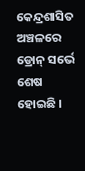କେନ୍ଦ୍ରଶାସିତ ଅଞ୍ଚଳରେ ଡ୍ରୋନ୍ ସର୍ଭେ ଶେଷ ହୋଇଛି ।